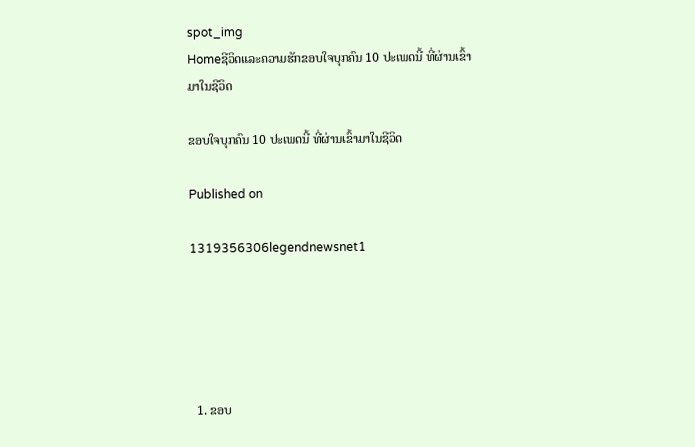spot_img
Homeຊີວິດແລະຄວາມຮັກຂອບໃຈບຸກຄົນ 10 ປະເພດນີ້ ທີ່ຜ່ານເຂົ້າມາໃນຊີວິດ

ຂອບໃຈບຸກຄົນ 10 ປະເພດນີ້ ທີ່ຜ່ານເຂົ້າມາໃນຊີວິດ

Published on

1319356306legendnewsnet1





  1. ຂອບ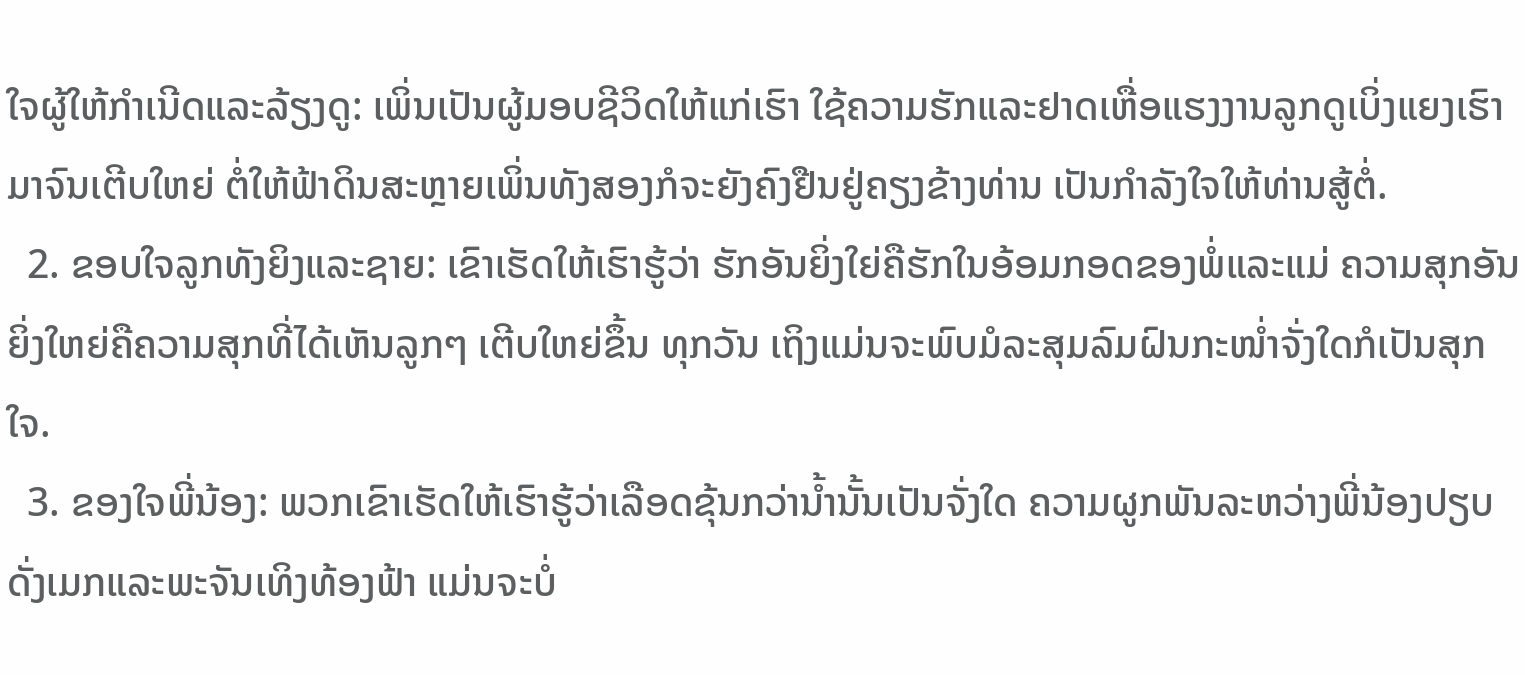ໃຈຜູ້ໃຫ້ກຳເນີດແລະລ້ຽງດູ: ເພິ່ນເປັນຜູ້ມອບຊີວິດໃຫ້ແກ່ເຮົາ ໃຊ້ຄວາມຮັກແລະຢາດເຫື່ອແຮງງານລູກດູເບິ່ງແຍງເຮົາມາຈົນເຕີບໃຫຍ່ ຕໍ່ໃຫ້ຟ້າດິນສະຫຼາຍເພິ່ນທັງສອງກໍຈະຍັງຄົງຢືນຢູ່ຄຽງຂ້າງທ່ານ ເປັນກຳລັງໃຈໃຫ້ທ່ານສູ້ຕໍ່.
  2. ຂອບໃຈລູກທັງຍິງແລະຊາຍ: ເຂົາເຮັດໃຫ້ເຮົາຮູ້ວ່າ ຮັກອັນຍິ່ງໃຍ່ຄືຮັກໃນອ້ອມກອດຂອງພໍ່ແລະແມ່ ຄວາມສຸກອັນຍິ່ງໃຫຍ່ຄືຄວາມສຸກທີ່ໄດ້ເຫັນລູກໆ ເຕີບໃຫຍ່ຂຶ້ນ ທຸກວັນ ເຖິງແມ່ນຈະພົບມໍລະສຸມລົມຝົນກະໜ່ຳຈັ່ງໃດກໍເປັນສຸກໃຈ.
  3. ຂອງໃຈພີ່ນ້ອງ: ພວກເຂົາເຮັດໃຫ້ເຮົາຮູ້ວ່າເລືອດຂຸ້ນກວ່ານ້ຳນັ້ນເປັນຈັ່ງໃດ ຄວາມຜູກພັນລະຫວ່າງພີ່ນ້ອງປຽບດັ່ງເມກແລະພະຈັນເທິງທ້ອງຟ້າ ແມ່ນຈະບໍ່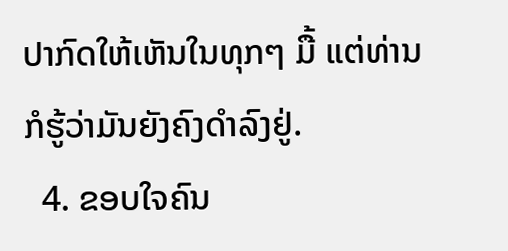ປາກົດໃຫ້ເຫັນໃນທຸກໆ ມື້ ແຕ່ທ່ານກໍຮູ້ວ່າມັນຍັງຄົງດຳລົງຢູ່.
  4. ຂອບໃຈຄົນ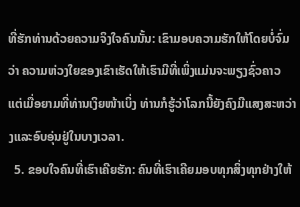ທີ່ຮັກທ່ານດ້ວຍຄວາມຈິງໃຈຄົນນັ້ນ: ເຂົາມອບຄວາມຮັກໃຫ້ໂດຍບໍ່ຈົ່ມວ່າ ຄວາມຫ່ວງໃຍຂອງເຂົາເຮັດໃຫ້ເຮົາມີທີ່ເພິ່ງແມ່ນຈະພຽງຊົ່ວຄາວ ແຕ່ເມື່ອຍາມທີ່ທ່ານເງິຍໜ້າເບິ່ງ ທ່ານກໍຮູ້ວ່າໂລກນີ້ຍັງຄົງມີແສງສະຫວ່າງແລະອົບອຸ່ນຢູ່ໃນບາງເວລາ.
  5. ຂອບໃຈຄົນທີ່ເຮົາເຄີຍຮັກ: ຄົນທີ່ເຮົາເຄີຍມອບທຸກສິ່ງທຸກຢ່າງໃຫ້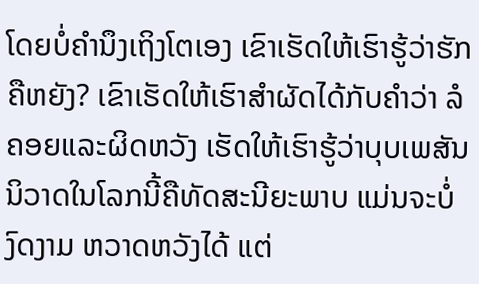ໂດຍບໍ່ຄຳນຶງເຖິງໂຕເອງ ເຂົາເຮັດໃຫ້ເຮົາຮູ້ວ່າຮັກຄືຫຍັງ? ເຂົາເຮັດໃຫ້ເຮົາສຳຜັດໄດ້ກັບຄຳວ່າ ລໍຄອຍແລະຜິດຫວັງ ເຮັດໃຫ້ເຮົາຮູ້ວ່າບຸບເພສັນນິວາດໃນໂລກນີ້ຄືທັດສະນີຍະພາບ ແມ່ນຈະບໍ່ງົດງາມ ຫວາດຫວັງໄດ້ ແຕ່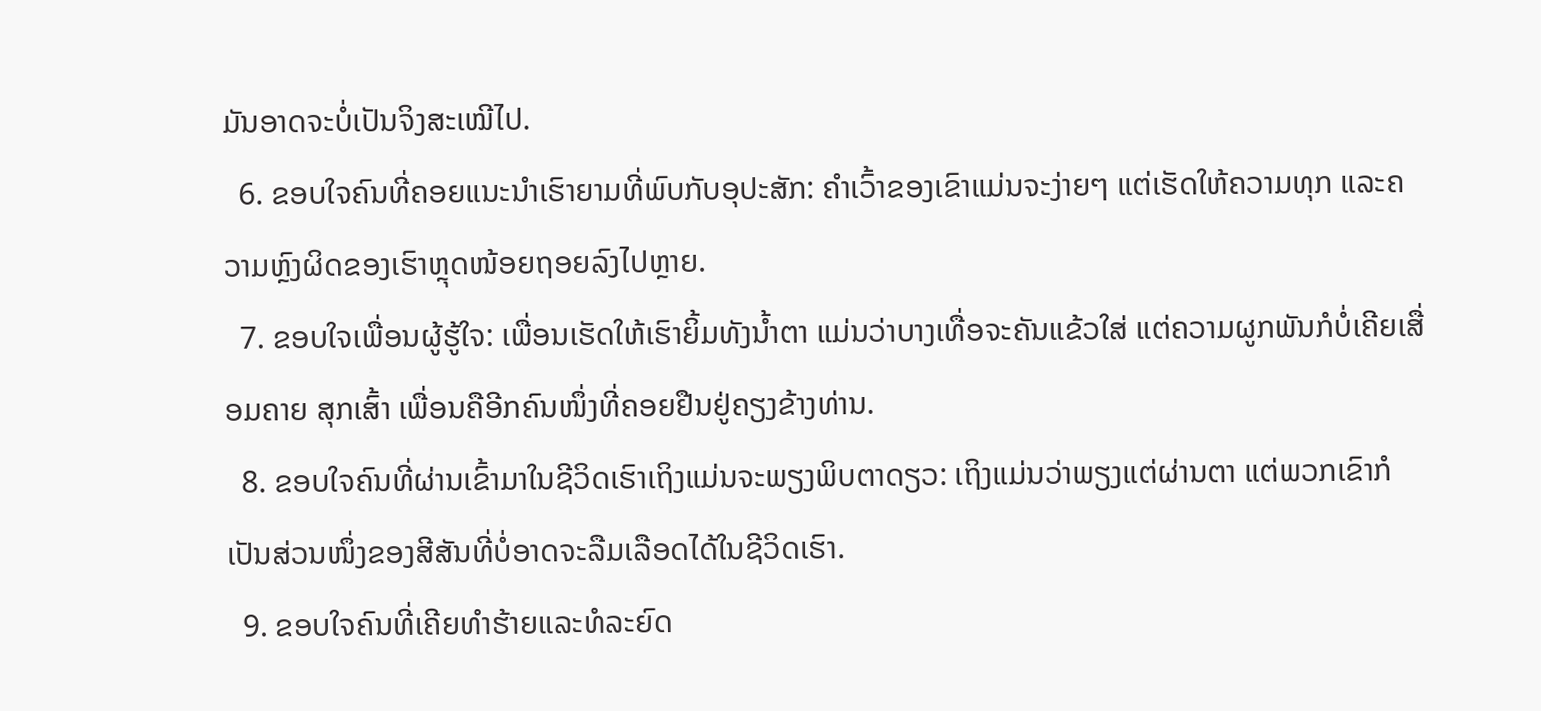ມັນອາດຈະບໍ່ເປັນຈິງສະເໝີໄປ.
  6. ຂອບໃຈຄົນທີ່ຄອຍແນະນຳເຮົາຍາມທີ່ພົບກັບອຸປະສັກ: ຄຳເວົ້າຂອງເຂົາແມ່ນຈະງ່າຍໆ ແຕ່ເຮັດໃຫ້ຄວາມທຸກ ແລະຄວາມຫຼົງຜິດຂອງເຮົາຫຼຸດໜ້ອຍຖອຍລົງໄປຫຼາຍ.
  7. ຂອບໃຈເພື່ອນຜູ້ຮູ້ໃຈ: ເພື່ອນເຮັດໃຫ້ເຮົາຍິ້ມທັງນ້ຳຕາ ແມ່ນວ່າບາງເທື່ອຈະຄັນແຂ້ວໃສ່ ແຕ່ຄວາມຜູກພັນກໍບໍ່ເຄີຍເສື່ອມຄາຍ ສຸກເສົ້າ ເພື່ອນຄືອີກຄົນໜຶ່ງທີ່ຄອຍຢືນຢູ່ຄຽງຂ້າງທ່ານ.
  8. ຂອບໃຈຄົນທີ່ຜ່ານເຂົ້າມາໃນຊີວິດເຮົາເຖິງແມ່ນຈະພຽງພິບຕາດຽວ: ເຖິງແມ່ນວ່າພຽງແຕ່ຜ່ານຕາ ແຕ່ພວກເຂົາກໍເປັນສ່ວນໜຶ່ງຂອງສີສັນທີ່ບໍ່ອາດຈະລືມເລືອດໄດ້ໃນຊີວິດເຮົາ.
  9. ຂອບໃຈຄົນທີ່ເຄີຍທຳຮ້າຍແລະທໍລະຍົດ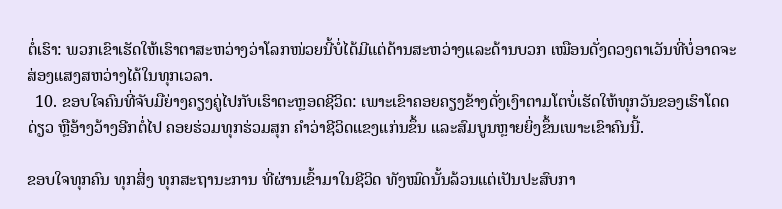ຕໍ່ເຮົາ: ພວກເຂົາເຮັດໃຫ້ເຮົາຕາສະຫວ່າງວ່າໂລກໜ່ວຍນີ້ບໍ່ໄດ້ມີແຕ່ດ້ານສະຫວ່າງແລະດ້ານບວກ ເໝືອນດັ່ງດວງຕາເວັນທີ່ບໍ່ອາດຈະສ່ອງແສງສຫວ່າງໄດ້ໃນທຸກເວລາ.
  10. ຂອບໃຈຄົນທີ່ຈັບມືຍ່າງຄຽງຄູ່ໄປກັບເຮົາຕະຫຼອດຊີວິດ: ເພາະເຂົາຄອຍຄຽງຂ້າງດັ່ງເງົາຕາມໂຕບໍ່ເຮັດໃຫ້ທຸກວັນຂອງເຮົາໂດດດ່ຽວ ຫຼືອ້າງວ້າງອີກຕໍ່ໄປ ຄອຍຮ່ວມທຸກຮ່ວມສຸກ ຄຳວ່າຊີວິດແຂງແກ່ນຂຶ້ນ ແລະສົມບູນຫຼາຍຍິ່ງຂຶ້ນເພາະເຂົາຄົນນີ້.

ຂອບໃຈທຸກຄົນ ທຸກສິ່ງ ທຸກສະຖານະການ ທີ່ຜ່ານເຂົ້າມາໃນຊີວິດ ທັງໝົດນັ້ນລ້ວນແຕ່ເປັນປະສົບກາ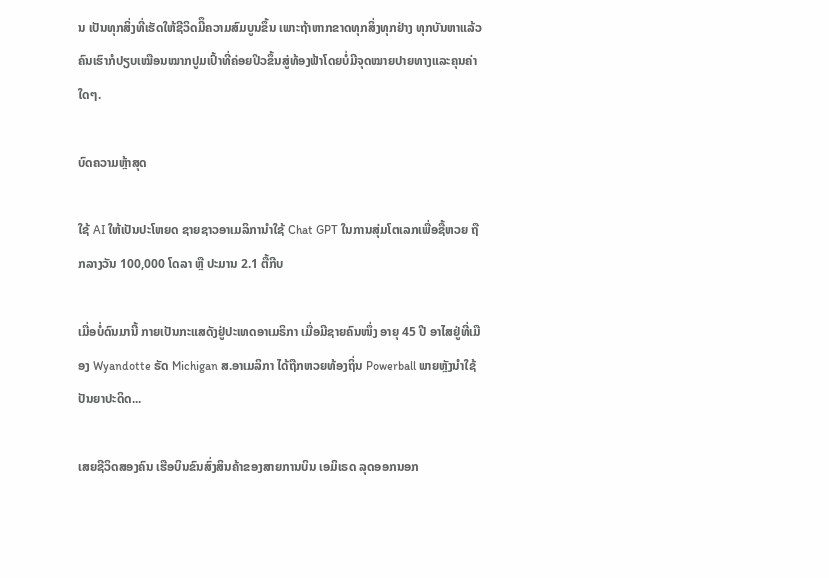ນ ເປັນທຸກສິ່ງທີ່ເຮັດໃຫ້ຊີວິດມີຶຄວາມສົມບູນຂຶ້ນ ເພາະຖ້າຫາກຂາດທຸກສິ່ງທຸກຢ່າງ ທຸກບັນຫາແລ້ວ ຄົນເຮົາກໍປຽບເໝືອນໝາກປູມເປົ້າທີ່ຄ່ອຍປິວຂຶ້ນສູ່ທ້ອງຟ້າໂດຍບໍ່ມີຈຸດໝາຍປາຍທາງແລະຄຸນຄ່າໃດໆ.

ບົດຄວາມຫຼ້າສຸດ

ໃຊ້ AI ໃຫ້ເປັນປະໂຫຍດ ຊາຍຊາວອາເມລິການໍາໃຊ້ Chat GPT ໃນການສຸ່ມໂຕເລກເພື່ອຊື້ຫວຍ ຖືກລາງວັນ 100,000 ໂດລາ ຫຼື ປະມານ 2.1 ຕື້ກີບ

ເມື່ອບໍ່ດົນມານີ້ ກາຍເປັນກະແສດັງຢູ່ປະເທດອາເມຣິກາ ເມື່ອມີຊາຍຄົນໜຶ່ງ ອາຍຸ 45 ປີ ອາໄສຢູ່ທີ່ເມືອງ Wyandotte ຣັດ Michigan ສ.ອາເມລິກາ ໄດ້ຖືກຫວຍທ້ອງຖິ່ນ Powerball ພາຍຫຼັງນຳໃຊ້ປັນຍາປະດິດ...

ເສຍຊີວິດສອງຄົນ ເຮືອບິນຂົນສົ່ງສິນຄ້າຂອງສາຍການບິນ ເອມິເຣດ ລຸດອອກນອກ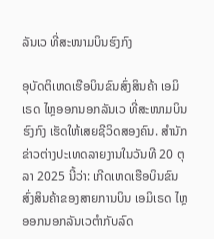ລັນເວ ທີ່ສະໜາມບິນຮົງກົງ

ອຸບັດຕິເຫດເຮືອບິນຂົນສົ່ງສິນຄ້າ ເອມິເຣດ ໄຫຼອອກນອກລັນເວ ທີ່ສະໜາມບິນຮົງກົງ ເຮັດໃຫ້ເສຍຊີວິດສອງຄົນ. ສຳນັກຂ່າວຕ່າງປະເທດລາຍງານໃນວັນທີ 20 ຕຸລາ 2025 ນີ້ວ່າ: ເກີດເຫດເຮືອບິນຂົນສົ່ງສິນຄ້າຂອງສາຍການບິນ ເອມິເຣດ ໄຫຼອອກນອກລັນເວຕຳກັບລົດ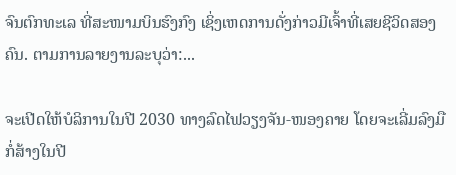ຈົນຕົກທະເລ ທີ່ສະໜາມບິນຮົງກົງ ເຊິ່ງເຫດການດັ່ງກ່າວມີເຈົ້າທີ່ເສຍຊີວິດສອງຄົນ. ຕາມການລາຍງານລະບຸວ່າ:...

ຈະເປີດໃຫ້ບໍລິການໃນປີ 2030 ທາງລົດໄຟວຽງຈັນ-ໜອງຄາຍ ໂດຍຈະເລີ່ມລົງມືກໍ່ສ້າງໃນປີ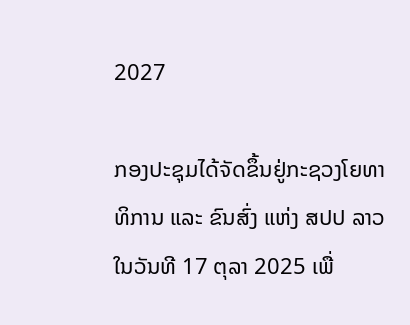2027

ກອງປະຊຸມໄດ້ຈັດຂຶ້ນຢູ່ກະຊວງໂຍທາທິການ ແລະ ຂົນສົ່ງ ແຫ່ງ ສປປ ລາວ ໃນວັນທີ 17 ຕຸລາ 2025 ເພື່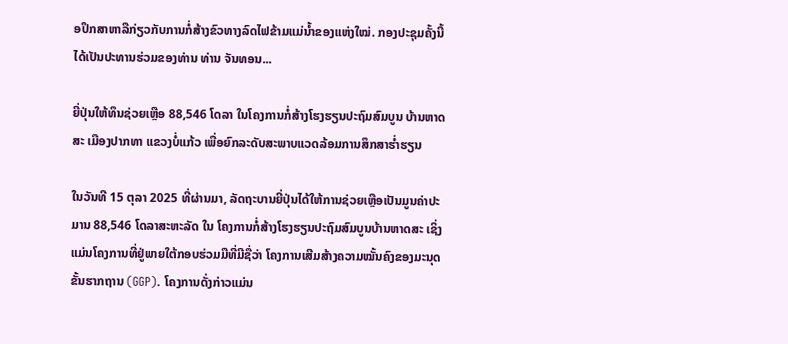ອປຶກສາຫາລືກ່ຽວກັບການກໍ່ສ້າງຂົວທາງລົດໄຟຂ້າມແມ່ນ້ຳຂອງແຫ່ງໃໝ່. ກອງປະຊຸມຄັ້ງນີ້ໄດ້ເປັນປະທານຮ່ວມຂອງທ່ານ ທ່ານ ຈັນທອນ...

ຍີ່ປຸ່ນໃຫ້ທຶນຊ່ວຍເຫຼືອ 88,546 ໂດລາ ໃນໂຄງການກໍ່ສ້າງໂຮງຮຽນປະຖົມສົມບູນ ບ້ານຫາດສະ ເມືອງປາກທາ ແຂວງບໍ່ແກ້ວ ເພື່ອຍົກລະດັບສະພາບແວດລ້ອມການສຶກສາຮ່ຳຮຽນ

ໃນວັນທີ 15 ຕຸລາ 2025 ທີ່ຜ່ານມາ, ລັດຖະບານຍີ່ປຸ່ນໄດ້ໃຫ້ການຊ່ວຍເຫຼືອເປັນມູນຄ່າປະມານ 88,546 ໂດລາສະຫະລັດ ໃນ ໂຄງການກໍ່ສ້າງໂຮງຮຽນປະຖົມສົມບູນບ້ານຫາດສະ ເຊິ່ງແມ່ນໂຄງການທີ່ຢູ່ພາຍໃຕ້ກອບຮ່ວມມືທີ່ມີຊື່ວ່າ ໂຄງການເສີມສ້າງຄວາມໝັ້ນຄົງຂອງມະນຸດຂັ້ນຮາກຖານ (GGP). ໂຄງການດັ່ງກ່າວແມ່ນ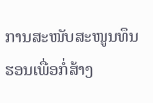ການສະໜັບສະໜູນທຶນຮອນເພື່ອກໍ່ສ້າງ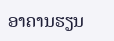ອາຄານຮຽນ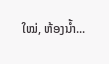ໃໝ່, ຫ້ອງນໍ້າ...